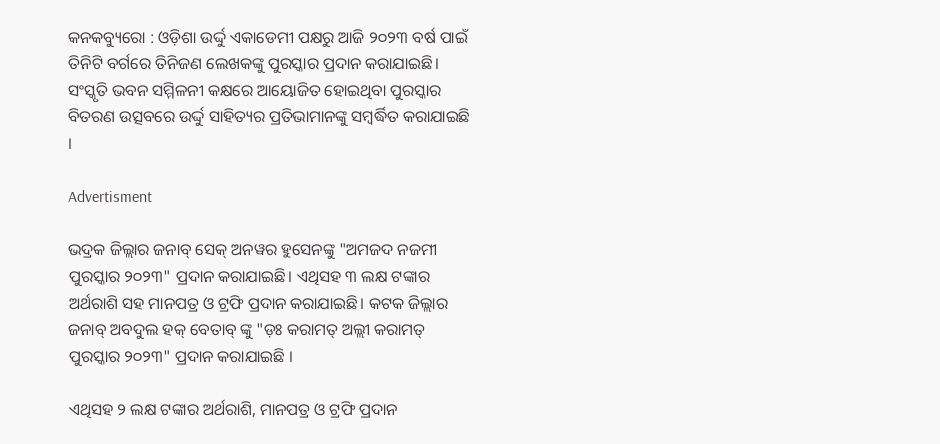କନକବ୍ୟୁରୋ : ଓଡ଼ିଶା ଉର୍ଦ୍ଦୁ ଏକାଡେମୀ ପକ୍ଷରୁ ଆଜି ୨୦୨୩ ବର୍ଷ ପାଇଁ ତିନିଟି ବର୍ଗରେ ତିନିଜଣ ଲେଖକଙ୍କୁ ପୁରସ୍କାର ପ୍ରଦାନ କରାଯାଇଛି। ସଂସ୍କୃତି ଭବନ ସମ୍ମିଳନୀ କକ୍ଷରେ ଆୟୋଜିତ ହୋଇଥିବା ପୁରସ୍କାର ବିତରଣ ଉତ୍ସବରେ ଉର୍ଦ୍ଦୁ ସାହିତ୍ୟର ପ୍ରତିଭାମାନଙ୍କୁ ସମ୍ବର୍ଦ୍ଧିତ କରାଯାଇଛି ।

Advertisment

ଭଦ୍ରକ ଜିଲ୍ଲାର ଜନାବ୍ ସେକ୍ ଅନୱର ହୁସେନଙ୍କୁ "ଅମଜଦ ନଜମୀ ପୁରସ୍କାର ୨୦୨୩" ପ୍ରଦାନ କରାଯାଇଛି। ଏଥିସହ ୩ ଲକ୍ଷ ଟଙ୍କାର ଅର୍ଥରାଶି ସହ ମାନପତ୍ର ଓ ଟ୍ରଫି ପ୍ରଦାନ କରାଯାଇଛି। କଟକ ଜିଲ୍ଲାର ଜନାବ୍ ଅବଦୁଲ ହକ୍ ବେତାବ୍ ଙ୍କୁ "ଡ଼ଃ କରାମତ୍ ଅଲ୍ଲୀ କରାମତ୍ ପୁରସ୍କାର ୨୦୨୩" ପ୍ରଦାନ କରାଯାଇଛି ।

ଏଥିସହ ୨ ଲକ୍ଷ ଟଙ୍କାର ଅର୍ଥରାଶି, ମାନପତ୍ର ଓ ଟ୍ରଫି ପ୍ରଦାନ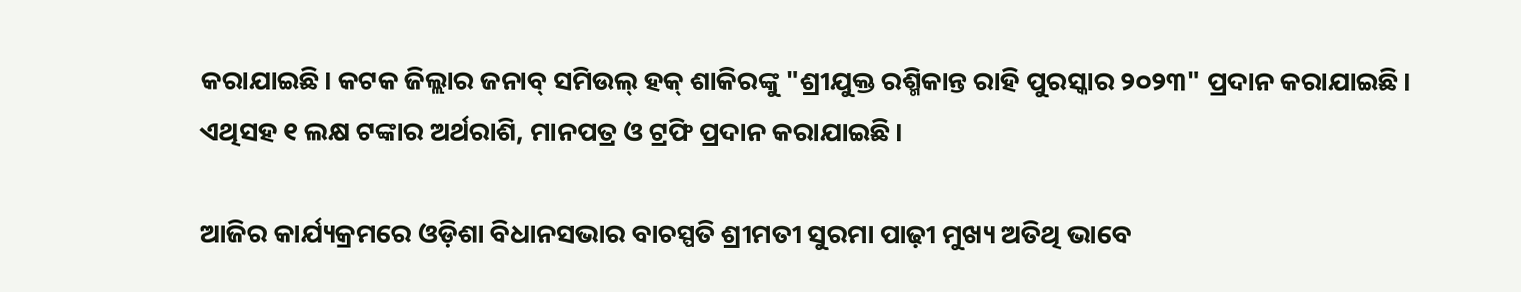କରାଯାଇଛି। କଟକ ଜିଲ୍ଲାର ଜନାବ୍ ସମିଉଲ୍ ହକ୍ ଶାକିରଙ୍କୁ "ଶ୍ରୀଯୁକ୍ତ ରଶ୍ମିକାନ୍ତ ରାହି ପୁରସ୍କାର ୨୦୨୩" ପ୍ରଦାନ କରାଯାଇଛି। ଏଥିସହ ୧ ଲକ୍ଷ ଟଙ୍କାର ଅର୍ଥରାଶି, ମାନପତ୍ର ଓ ଟ୍ରଫି ପ୍ରଦାନ କରାଯାଇଛି।

ଆଜିର କାର୍ଯ୍ୟକ୍ରମରେ ଓଡ଼ିଶା ବିଧାନସଭାର ବାଚସ୍ପତି ଶ୍ରୀମତୀ ସୁରମା ପାଢ଼ୀ ମୁଖ୍ୟ ଅତିଥି ଭାବେ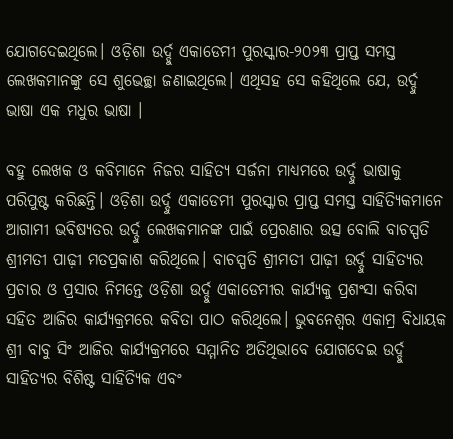ଯୋଗଦେଇଥିଲେ। ଓଡ଼ିଶା ଉର୍ଦ୍ଦୁ ଏକାଡେମୀ ପୁରସ୍କାର-୨୦୨୩ ପ୍ରାପ୍ତ ସମସ୍ତ ଲେଖକମାନଙ୍କୁ ସେ ଶୁଭେଚ୍ଛା ଜଣାଇଥିଲେ। ଏଥିସହ ସେ କହିଥିଲେ ଯେ, ଉର୍ଦ୍ଦୁ ଭାଷା ଏକ ମଧୁର ଭାଷା ।

ବହୁ ଲେଖକ ଓ କବିମାନେ ନିଜର ସାହିତ୍ୟ ସର୍ଜନା ମାଧ୍ୟମରେ ଉର୍ଦ୍ଦୁ ଭାଷାକୁ ପରିପୁଷ୍ଟ କରିଛନ୍ତି। ଓଡ଼ିଶା ଉର୍ଦ୍ଦୁ ଏକାଡେମୀ ପୁରସ୍କାର ପ୍ରାପ୍ତ ସମସ୍ତ ସାହିତ୍ୟିକମାନେ ଆଗାମୀ ଭବିଷ୍ୟତର ଉର୍ଦ୍ଦୁ ଲେଖକମାନଙ୍କ ପାଇଁ ପ୍ରେରଣାର ଉତ୍ସ ବୋଲି ବାଚସ୍ପତି ଶ୍ରୀମତୀ ପାଢ଼ୀ ମତପ୍ରକାଶ କରିଥିଲେ। ବାଚସ୍ପତି ଶ୍ରୀମତୀ ପାଢ଼ୀ ଉର୍ଦ୍ଦୁ ସାହିତ୍ୟର ପ୍ରଚାର ଓ ପ୍ରସାର ନିମନ୍ତେ ଓଡ଼ିଶା ଉର୍ଦ୍ଦୁ ଏକାଡେମୀର କାର୍ଯ୍ୟକୁ ପ୍ରଶଂସା କରିବା ସହିତ ଆଜିର କାର୍ଯ୍ୟକ୍ରମରେ କବିତା ପାଠ କରିଥିଲେ। ଭୁବନେଶ୍ୱର ଏକାମ୍ର ବିଧାୟକ ଶ୍ରୀ ବାବୁ ସିଂ ଆଜିର କାର୍ଯ୍ୟକ୍ରମରେ ସମ୍ମାନିତ ଅତିଥିଭାବେ ଯୋଗଦେଇ ଉର୍ଦ୍ଦୁ ସାହିତ୍ୟର ବିଶିଷ୍ଟ ସାହିତ୍ୟିକ ଏବଂ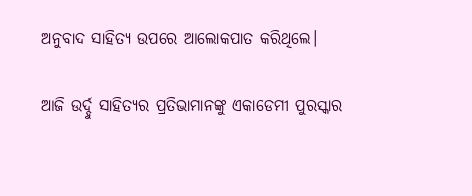ଅନୁବାଦ ସାହିତ୍ୟ ଉପରେ ଆଲୋକପାତ କରିଥିଲେ।

ଆଜି ଉର୍ଦ୍ଦୁ ସାହିତ୍ୟର ପ୍ରତିଭାମାନଙ୍କୁ ଏକାଡେମୀ ପୁରସ୍କାର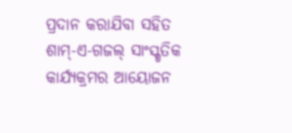ପ୍ରଦାନ କରାଯିବା ସହିତ ଶାମ୍-ଏ-ଗଜଲ୍ ସାଂସ୍କୃତିକ କାର୍ଯ୍ୟକ୍ରମର ଆୟୋଜନ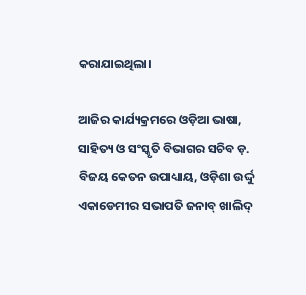କରାଯାଇଥିଲା।

ଆଜିର କାର୍ଯ୍ୟକ୍ରମରେ ଓଡ଼ିଆ ଭାଷା, ସାହିତ୍ୟ ଓ ସଂସ୍କୃତି ବିଭାଗର ସଚିବ ଡ଼. ବିଜୟ କେତନ ଉପାଧ୍ୟାୟ, ଓଡ଼ିଶା ଉର୍ଦ୍ଦୁ ଏକାଡେମୀର ସଭାପତି ଜନାବ୍ ଖାଲିଦ୍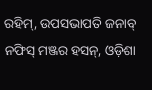ରହିମ୍, ଉପସଭାପତି ଜନାବ୍ ନଫିସ୍‌ ମଞ୍ଜର ହସନ୍‌, ଓଡ଼ିଶା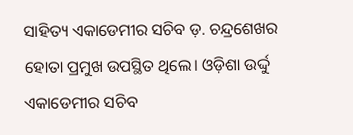ସାହିତ୍ୟ ଏକାଡେମୀର ସଚିବ ଡ଼. ଚନ୍ଦ୍ରଶେଖର ହୋତା ପ୍ରମୁଖ ଉପସ୍ଥିତ ଥିଲେ। ଓଡ଼ିଶା ଉର୍ଦ୍ଦୁ ଏକାଡେମୀର ସଚିବ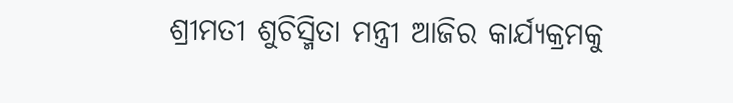ଶ୍ରୀମତୀ ଶୁଚିସ୍ମିତା ମନ୍ତ୍ରୀ ଆଜିର କାର୍ଯ୍ୟକ୍ରମକୁ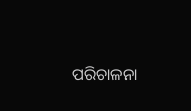ପରିଚାଳନା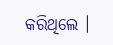କରିଥିଲେ ।